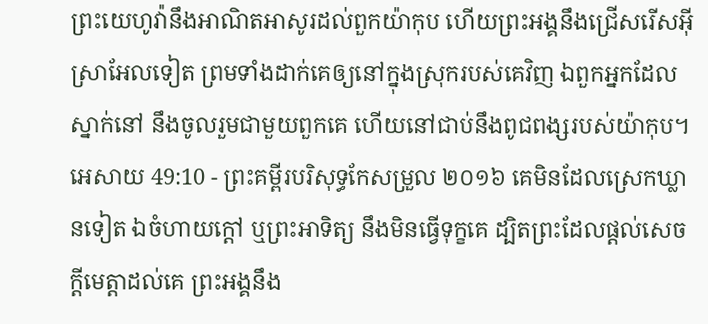ព្រះយេហូវ៉ានឹងអាណិតអាសូរដល់ពួកយ៉ាកុប ហើយព្រះអង្គនឹងជ្រើសរើសអ៊ីស្រាអែលទៀត ព្រមទាំងដាក់គេឲ្យនៅក្នុងស្រុករបស់គេវិញ ឯពួកអ្នកដែលស្នាក់នៅ នឹងចូលរួមជាមួយពួកគេ ហើយនៅជាប់នឹងពូជពង្សរបស់យ៉ាកុប។
អេសាយ 49:10 - ព្រះគម្ពីរបរិសុទ្ធកែសម្រួល ២០១៦ គេមិនដែលស្រេកឃ្លានទៀត ឯចំហាយក្តៅ ឬព្រះអាទិត្យ នឹងមិនធ្វើទុក្ខគេ ដ្បិតព្រះដែលផ្តល់សេចក្ដីមេត្តាដល់គេ ព្រះអង្គនឹង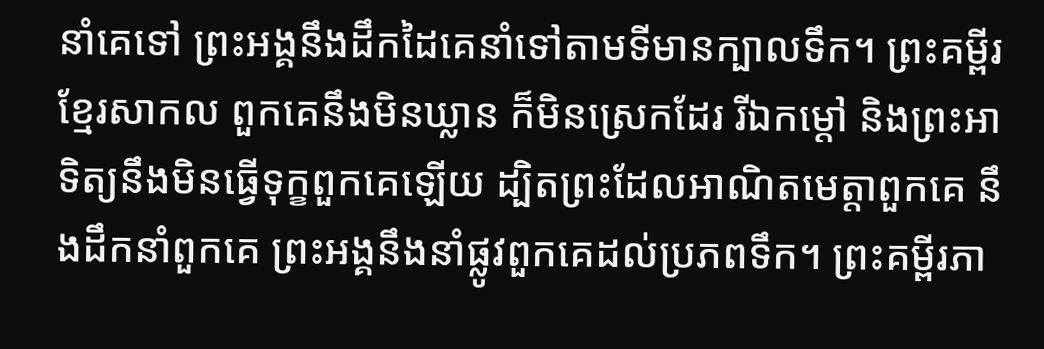នាំគេទៅ ព្រះអង្គនឹងដឹកដៃគេនាំទៅតាមទីមានក្បាលទឹក។ ព្រះគម្ពីរខ្មែរសាកល ពួកគេនឹងមិនឃ្លាន ក៏មិនស្រេកដែរ រីឯកម្ដៅ និងព្រះអាទិត្យនឹងមិនធ្វើទុក្ខពួកគេឡើយ ដ្បិតព្រះដែលអាណិតមេត្តាពួកគេ នឹងដឹកនាំពួកគេ ព្រះអង្គនឹងនាំផ្លូវពួកគេដល់ប្រភពទឹក។ ព្រះគម្ពីរភា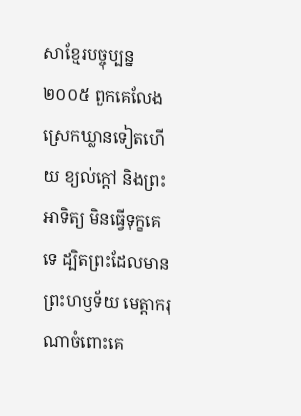សាខ្មែរបច្ចុប្បន្ន ២០០៥ ពួកគេលែងស្រេកឃ្លានទៀតហើយ ខ្យល់ក្ដៅ និងព្រះអាទិត្យ មិនធ្វើទុក្ខគេទេ ដ្បិតព្រះដែលមានព្រះហឫទ័យ មេត្តាករុណាចំពោះគេ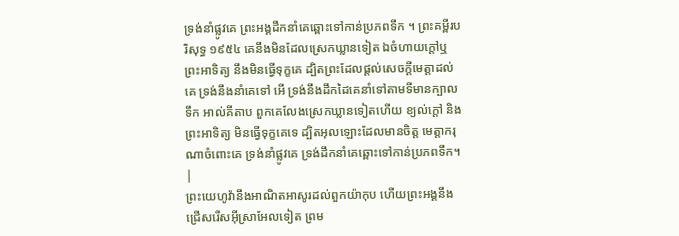ទ្រង់នាំផ្លូវគេ ព្រះអង្គដឹកនាំគេឆ្ពោះទៅកាន់ប្រភពទឹក ។ ព្រះគម្ពីរបរិសុទ្ធ ១៩៥៤ គេនឹងមិនដែលស្រេកឃ្លានទៀត ឯចំហាយក្តៅឬព្រះអាទិត្យ នឹងមិនធ្វើទុក្ខគេ ដ្បិតព្រះដែលផ្តល់សេចក្ដីមេត្តាដល់គេ ទ្រង់នឹងនាំគេទៅ អើ ទ្រង់នឹងដឹកដៃគេនាំទៅតាមទីមានក្បាលទឹក អាល់គីតាប ពួកគេលែងស្រេកឃ្លានទៀតហើយ ខ្យល់ក្ដៅ និងព្រះអាទិត្យ មិនធ្វើទុក្ខគេទេ ដ្បិតអុលឡោះដែលមានចិត្ត មេត្តាករុណាចំពោះគេ ទ្រង់នាំផ្លូវគេ ទ្រង់ដឹកនាំគេឆ្ពោះទៅកាន់ប្រភពទឹក។ |
ព្រះយេហូវ៉ានឹងអាណិតអាសូរដល់ពួកយ៉ាកុប ហើយព្រះអង្គនឹងជ្រើសរើសអ៊ីស្រាអែលទៀត ព្រម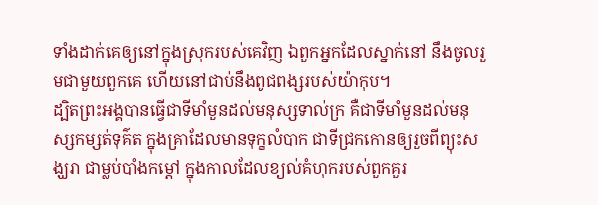ទាំងដាក់គេឲ្យនៅក្នុងស្រុករបស់គេវិញ ឯពួកអ្នកដែលស្នាក់នៅ នឹងចូលរួមជាមួយពួកគេ ហើយនៅជាប់នឹងពូជពង្សរបស់យ៉ាកុប។
ដ្បិតព្រះអង្គបានធ្វើជាទីមាំមួនដល់មនុស្សទាល់ក្រ គឺជាទីមាំមួនដល់មនុស្សកម្សត់ទុគ៌ត ក្នុងគ្រាដែលមានទុក្ខលំបាក ជាទីជ្រកកោនឲ្យរួចពីព្យុះសង្ឃរា ជាម្លប់បាំងកម្ដៅ ក្នុងកាលដែលខ្យល់គំហុករបស់ពួកគួរ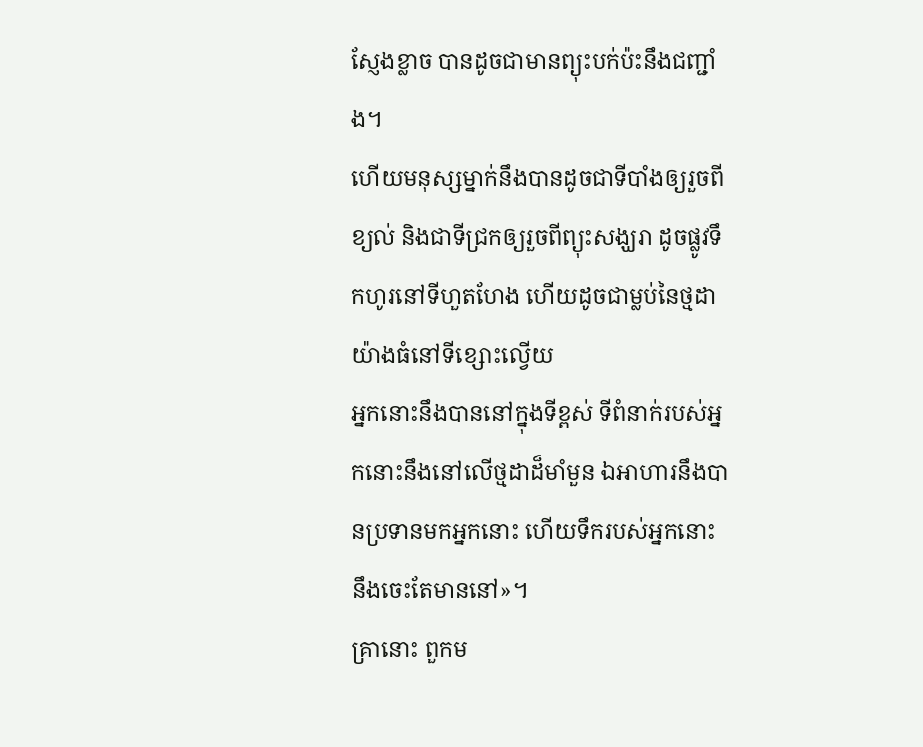ស្ញែងខ្លាច បានដូចជាមានព្យុះបក់ប៉ះនឹងជញ្ជាំង។
ហើយមនុស្សម្នាក់នឹងបានដូចជាទីបាំងឲ្យរួចពីខ្យល់ និងជាទីជ្រកឲ្យរួចពីព្យុះសង្ឃរា ដូចផ្លូវទឹកហូរនៅទីហួតហែង ហើយដូចជាម្លប់នៃថ្មដាយ៉ាងធំនៅទីខ្សោះល្វើយ
អ្នកនោះនឹងបាននៅក្នុងទីខ្ពស់ ទីពំនាក់របស់អ្នកនោះនឹងនៅលើថ្មដាដ៏មាំមួន ឯអាហារនឹងបានប្រទានមកអ្នកនោះ ហើយទឹករបស់អ្នកនោះនឹងចេះតែមាននៅ»។
គ្រានោះ ពួកម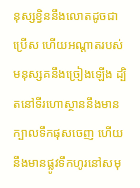នុស្សខ្វិននឹងលោតដូចជាប្រើស ហើយអណ្ដាតរបស់មនុស្សគនឹងច្រៀងឡើង ដ្បិតនៅទីរហោស្ថាននឹងមានក្បាលទឹកផុសចេញ ហើយនឹងមានផ្លូវទឹកហូរនៅសមុ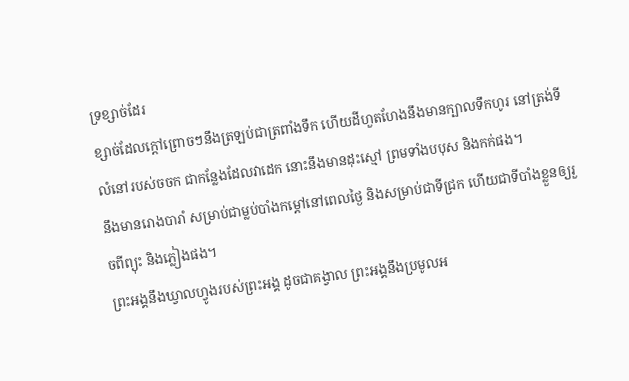ទ្រខ្សាច់ដែរ
ខ្សាច់ដែលក្តៅព្រោចៗនឹងត្រឡប់ជាត្រពាំងទឹក ហើយដីហួតហែងនឹងមានក្បាលទឹកហូរ នៅត្រង់ទីលំនៅរបស់ចចក ជាកន្លែងដែលវាដេក នោះនឹងមានដុះស្មៅ ព្រមទាំងបបុស និងកក់ផង។
នឹងមានរោងបារាំ សម្រាប់ជាម្លប់បាំងកម្ដៅនៅពេលថ្ងៃ និងសម្រាប់ជាទីជ្រក ហើយជាទីបាំងខ្លួនឲ្យរួចពីព្យុះ និងភ្លៀងផង។
ព្រះអង្គនឹងឃ្វាលហ្វូងរបស់ព្រះអង្គ ដូចជាគង្វាល ព្រះអង្គនឹងប្រមូលអ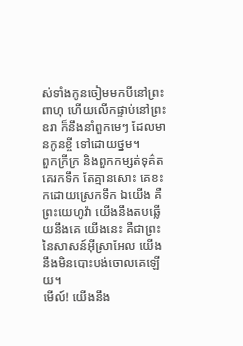ស់ទាំងកូនចៀមមកបីនៅព្រះពាហុ ហើយលើកផ្ទាប់នៅព្រះឧរា ក៏នឹងនាំពួកមេៗ ដែលមានកូនខ្ចី ទៅដោយថ្នម។
ពួកក្រីក្រ និងពួកកម្សត់ទុគ៌ត គេរកទឹក តែគ្មានសោះ គេខះកដោយស្រេកទឹក ឯយើង គឺព្រះយេហូវ៉ា យើងនឹងតបឆ្លើយនឹងគេ យើងនេះ គឺជាព្រះនៃសាសន៍អ៊ីស្រាអែល យើងនឹងមិនបោះបង់ចោលគេឡើយ។
មើល៍! យើងនឹង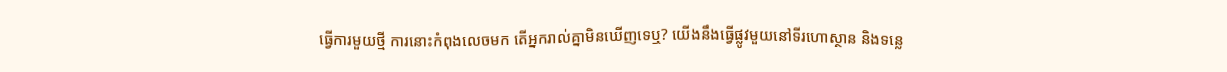ធ្វើការមួយថ្មី ការនោះកំពុងលេចមក តើអ្នករាល់គ្នាមិនឃើញទេឬ? យើងនឹងធ្វើផ្លូវមួយនៅទីរហោស្ថាន និងទន្លេ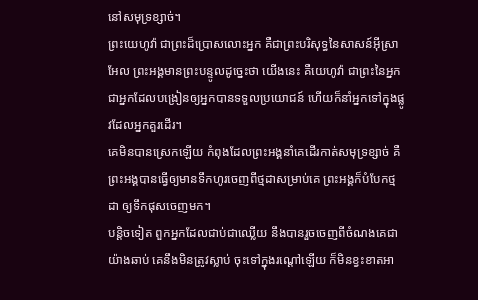នៅសមុទ្រខ្សាច់។
ព្រះយេហូវ៉ា ជាព្រះដ៏ប្រោសលោះអ្នក គឺជាព្រះបរិសុទ្ធនៃសាសន៍អ៊ីស្រាអែល ព្រះអង្គមានព្រះបន្ទូលដូច្នេះថា យើងនេះ គឺយេហូវ៉ា ជាព្រះនៃអ្នក ជាអ្នកដែលបង្រៀនឲ្យអ្នកបានទទួលប្រយោជន៍ ហើយក៏នាំអ្នកទៅក្នុងផ្លូវដែលអ្នកគួរដើរ។
គេមិនបានស្រេកឡើយ កំពុងដែលព្រះអង្គនាំគេដើរកាត់សមុទ្រខ្សាច់ គឺព្រះអង្គបានធ្វើឲ្យមានទឹកហូរចេញពីថ្មដាសម្រាប់គេ ព្រះអង្គក៏បំបែកថ្មដា ឲ្យទឹកផុសចេញមក។
បន្តិចទៀត ពួកអ្នកដែលជាប់ជាឈ្លើយ នឹងបានរួចចេញពីចំណងគេជាយ៉ាងឆាប់ គេនឹងមិនត្រូវស្លាប់ ចុះទៅក្នុងរណ្តៅឡើយ ក៏មិនខ្វះខាតអា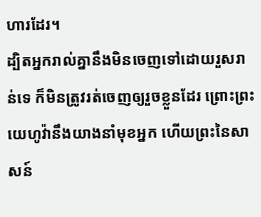ហារដែរ។
ដ្បិតអ្នករាល់គ្នានឹងមិនចេញទៅដោយរួសរាន់ទេ ក៏មិនត្រូវរត់ចេញឲ្យរួចខ្លួនដែរ ព្រោះព្រះយេហូវ៉ានឹងយាងនាំមុខអ្នក ហើយព្រះនៃសាសន៍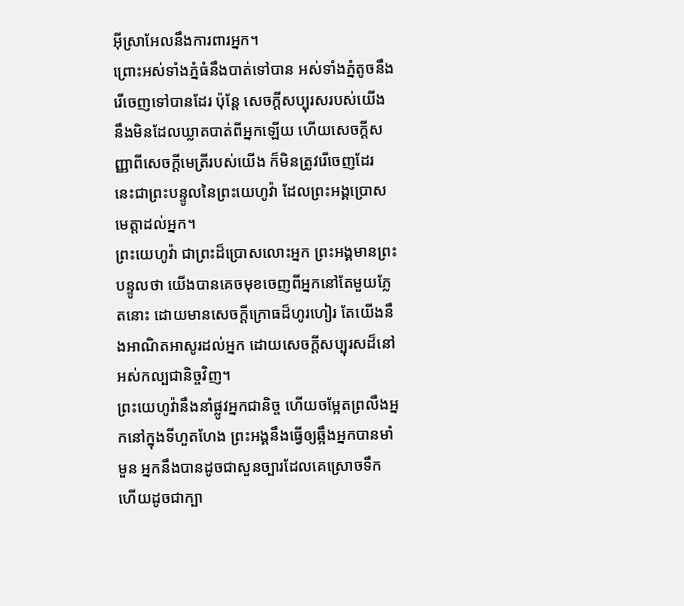អ៊ីស្រាអែលនឹងការពារអ្នក។
ព្រោះអស់ទាំងភ្នំធំនឹងបាត់ទៅបាន អស់ទាំងភ្នំតូចនឹងរើចេញទៅបានដែរ ប៉ុន្តែ សេចក្ដីសប្បុរសរបស់យើង នឹងមិនដែលឃ្លាតបាត់ពីអ្នកឡើយ ហើយសេចក្ដីសញ្ញាពីសេចក្ដីមេត្រីរបស់យើង ក៏មិនត្រូវរើចេញដែរ នេះជាព្រះបន្ទូលនៃព្រះយេហូវ៉ា ដែលព្រះអង្គប្រោសមេត្តាដល់អ្នក។
ព្រះយេហូវ៉ា ជាព្រះដ៏ប្រោសលោះអ្នក ព្រះអង្គមានព្រះបន្ទូលថា យើងបានគេចមុខចេញពីអ្នកនៅតែមួយភ្លែតនោះ ដោយមានសេចក្ដីក្រោធដ៏ហូរហៀរ តែយើងនឹងអាណិតអាសូរដល់អ្នក ដោយសេចក្ដីសប្បុរសដ៏នៅអស់កល្បជានិច្ចវិញ។
ព្រះយេហូវ៉ានឹងនាំផ្លូវអ្នកជានិច្ច ហើយចម្អែតព្រលឹងអ្នកនៅក្នុងទីហួតហែង ព្រះអង្គនឹងធ្វើឲ្យឆ្អឹងអ្នកបានមាំមួន អ្នកនឹងបានដូចជាសួនច្បារដែលគេស្រោចទឹក ហើយដូចជាក្បា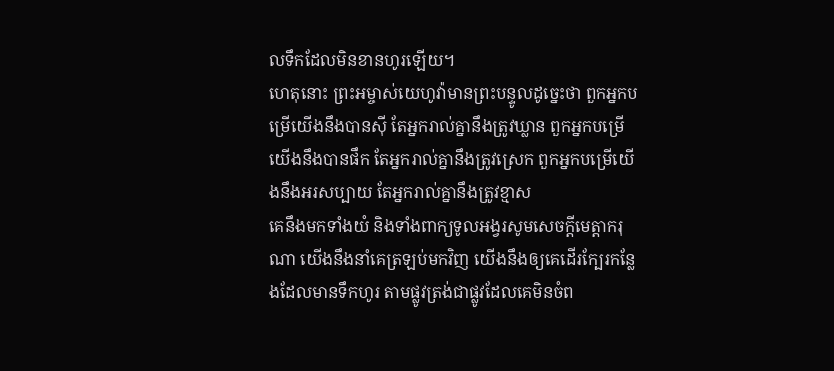លទឹកដែលមិនខានហូរឡើយ។
ហេតុនោះ ព្រះអម្ចាស់យេហូវ៉ាមានព្រះបន្ទូលដូច្នេះថា ពួកអ្នកបម្រើយើងនឹងបានស៊ី តែអ្នករាល់គ្នានឹងត្រូវឃ្លាន ពួកអ្នកបម្រើយើងនឹងបានផឹក តែអ្នករាល់គ្នានឹងត្រូវស្រេក ពួកអ្នកបម្រើយើងនឹងអរសប្បាយ តែអ្នករាល់គ្នានឹងត្រូវខ្មាស
គេនឹងមកទាំងយំ និងទាំងពាក្យទូលអង្វរសូមសេចក្ដីមេត្តាករុណា យើងនឹងនាំគេត្រឡប់មកវិញ យើងនឹងឲ្យគេដើរក្បែរកន្លែងដែលមានទឹកហូរ តាមផ្លូវត្រង់ជាផ្លូវដែលគេមិនចំព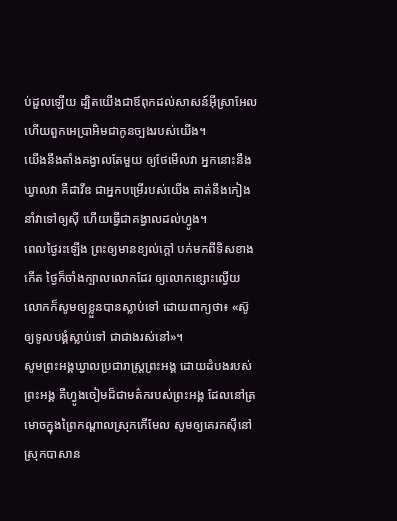ប់ដួលឡើយ ដ្បិតយើងជាឪពុកដល់សាសន៍អ៊ីស្រាអែល ហើយពួកអេប្រាអិមជាកូនច្បងរបស់យើង។
យើងនឹងតាំងគង្វាលតែមួយ ឲ្យថែមើលវា អ្នកនោះនឹងឃ្វាលវា គឺដាវីឌ ជាអ្នកបម្រើរបស់យើង គាត់នឹងកៀងនាំវាទៅឲ្យស៊ី ហើយធ្វើជាគង្វាលដល់ហ្វូង។
ពេលថ្ងៃរះឡើង ព្រះឲ្យមានខ្យល់ក្តៅ បក់មកពីទិសខាងកើត ថ្ងៃក៏ចាំងក្បាលលោកដែរ ឲ្យលោកខ្សោះល្វើយ លោកក៏សូមឲ្យខ្លួនបានស្លាប់ទៅ ដោយពាក្យថា៖ «ស៊ូឲ្យទូលបង្គំស្លាប់ទៅ ជាជាងរស់នៅ»។
សូមព្រះអង្គឃ្វាលប្រជារាស្ត្រព្រះអង្គ ដោយដំបងរបស់ព្រះអង្គ គឺហ្វូងចៀមដ៏ជាមត៌ករបស់ព្រះអង្គ ដែលនៅត្រមោចក្នុងព្រៃកណ្ដាលស្រុកកើមែល សូមឲ្យគេរកស៊ីនៅស្រុកបាសាន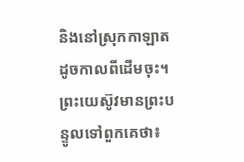និងនៅស្រុកកាឡាត ដូចកាលពីដើមចុះ។
ព្រះយេស៊ូវមានព្រះបន្ទូលទៅពួកគេថា៖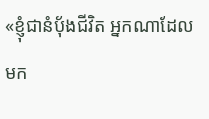«ខ្ញុំជានំបុ័ងជីវិត អ្នកណាដែលមក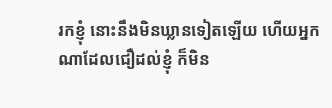រកខ្ញុំ នោះនឹងមិនឃ្លានទៀតឡើយ ហើយអ្នកណាដែលជឿដល់ខ្ញុំ ក៏មិន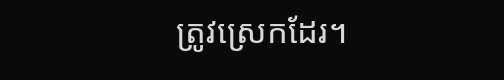ត្រូវស្រេកដែរ។